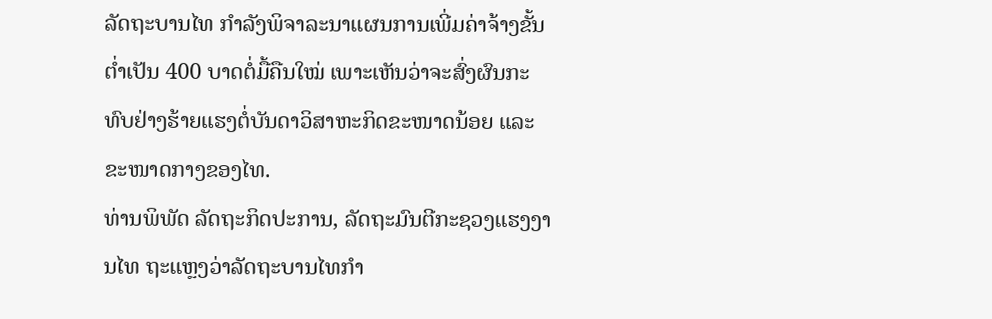ລັດຖະບານໄທ ກຳລັງພິຈາລະນາແຜນການເພີ່ມຄ່າຈ້າງຂັ້ນຕ່ຳເປັນ 400 ບາດຕໍ່ມື້ຄືນໃໝ່ ເພາະເຫັນວ່າຈະສົ່ງຜົນກະທົບຢ່າງຮ້າຍແຮງຕໍ່ບັນດາວິສາຫະກິດຂະໜາດນ້ອຍ ແລະຂະໜາດກາງຂອງໄທ.
ທ່ານພິພັດ ລັດຖະກິດປະການ, ລັດຖະມົນຕີກະຊວງແຮງງານໄທ ຖະແຫຼງວ່າລັດຖະບານໄທກຳ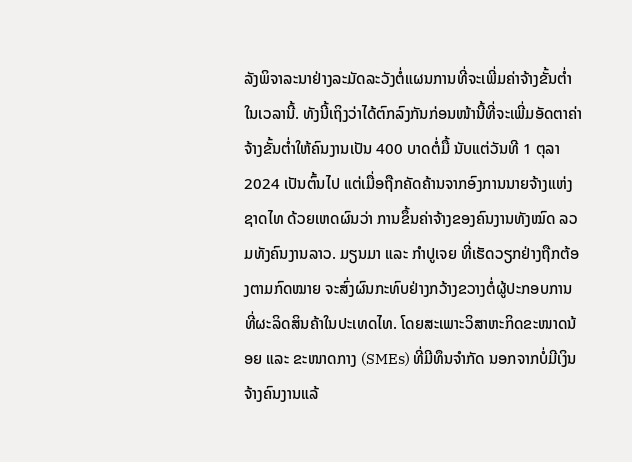ລັງພິຈາລະນາຢ່າງລະມັດລະວັງຕໍ່ແຜນການທີ່ຈະເພີ່ມຄ່າຈ້າງຂັ້ນຕ່ຳໃນເວລານີ້. ທັງນີ້ເຖິງວ່າໄດ້ຕົກລົງກັນກ່ອນໜ້ານີ້ທີ່ຈະເພີ່ມອັດຕາຄ່າຈ້າງຂັ້ນຕ່ຳໃຫ້ຄົນງານເປັນ 400 ບາດຕໍ່ມື້ ນັບແຕ່ວັນທີ 1 ຕຸລາ 2024 ເປັນຕົ້ນໄປ ແຕ່ເມື່ອຖືກຄັດຄ້ານຈາກອົງການນາຍຈ້າງແຫ່ງຊາດໄທ ດ້ວຍເຫດຜົນວ່າ ການຂຶ້ນຄ່າຈ້າງຂອງຄົນງານທັງໝົດ ລວມທັງຄົນງານລາວ. ມຽນມາ ແລະ ກໍາປູເຈຍ ທີ່ເຮັດວຽກຢ່າງຖືກຕ້ອງຕາມກົດໝາຍ ຈະສົ່ງຜົນກະທົບຢ່າງກວ້າງຂວາງຕໍ່ຜູ້ປະກອບການທີ່ຜະລິດສິນຄ້າໃນປະເທດໄທ. ໂດຍສະເພາະວິສາຫະກິດຂະໜາດນ້ອຍ ແລະ ຂະໜາດກາງ (SMEs) ທີ່ມີທຶນຈຳກັດ ນອກຈາກບໍ່ມີເງິນຈ້າງຄົນງານແລ້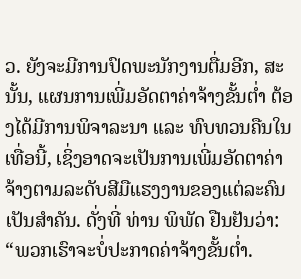ວ. ຍັງຈະມີການປົດພະນັກງານຕື່ມອີກ, ສະນັ້ນ, ແຜນການເພີ່ມອັດຕາຄ່າຈ້າງຂັ້ນຕ່ຳ ຕ້ອງໄດ້ມີການພິຈາລະນາ ແລະ ທົບທວນຄືນໃນເທື່ອນີ້, ເຊິ່ງອາດຈະເປັນການເພີ່ມອັດຕາຄ່າຈ້າງຕາມລະດັບສີມືແຮງງານຂອງແຕ່ລະຄົນເປັນສຳຄັນ. ດັ່ງທີ່ ທ່ານ ພິພັດ ຢືນຢັນວ່າ:
“ພວກເຮົາຈະບໍ່ປະກາດຄ່າຈ້າງຂັ້ນຕໍ່າ.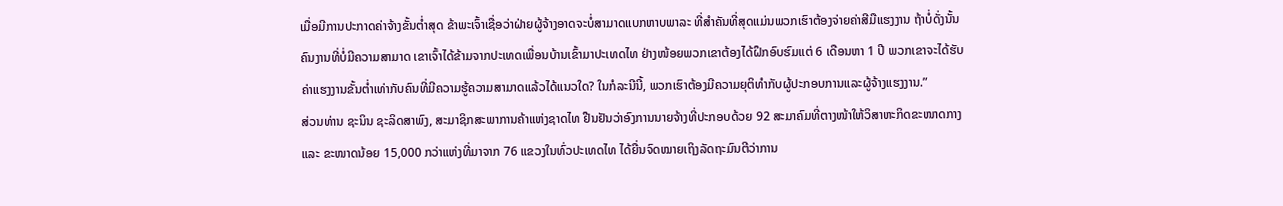ເມື່ອມີການປະກາດຄ່າຈ້າງຂັ້ນຕໍ່າສຸດ ຂ້າພະເຈົ້າເຊື່ອວ່າຝ່າຍຜູ້ຈ້າງອາດຈະບໍ່ສາມາດແບກຫາບພາລະ ທີ່ສໍາຄັນທີ່ສຸດແມ່ນພວກເຮົາຕ້ອງຈ່າຍຄ່າສີມືແຮງງານ ຖ້າບໍ່ດັ່ງນັ້ນ ຄົນງານທີ່ບໍ່ມີຄວາມສາມາດ ເຂາເຈົ້າໄດ້ຂ້າມຈາກປະເທດເພື່ອນບ້ານເຂົ້າມາປະເທດໄທ ຢ່າງໜ້ອຍພວກເຂາຕ້ອງໄດ້ຝຶກອົບຮົມແຕ່ 6 ເດືອນຫາ 1 ປີ ພວກເຂາຈະໄດ້ຮັບຄ່າແຮງງານຂັ້ນຕ່ຳເທ່າກັບຄົນທີ່ມີຄວາມຮູ້ຄວາມສາມາດແລ້ວໄດ້ແນວໃດ? ໃນກໍລະນີນີ້, ພວກເຮົາຕ້ອງມີຄວາມຍຸຕິທໍາກັບຜູ້ປະກອບການແລະຜູ້ຈ້າງແຮງງານ.”
ສ່ວນທ່ານ ຊະນິນ ຊະລິດສາພົງ, ສະມາຊິກສະພາການຄ້າແຫ່ງຊາດໄທ ຢືນຢັນວ່າອົງການນາຍຈ້າງທີ່ປະກອບດ້ວຍ 92 ສະມາຄົມທີ່ຕາງໜ້າໃຫ້ວິສາຫະກິດຂະໜາດກາງ ແລະ ຂະໜາດນ້ອຍ 15,000 ກວ່າແຫ່ງທີ່ມາຈາກ 76 ແຂວງໃນທົ່ວປະເທດໄທ ໄດ້ຍື່ນຈົດໝາຍເຖິງລັດຖະມົນຕີວ່າການ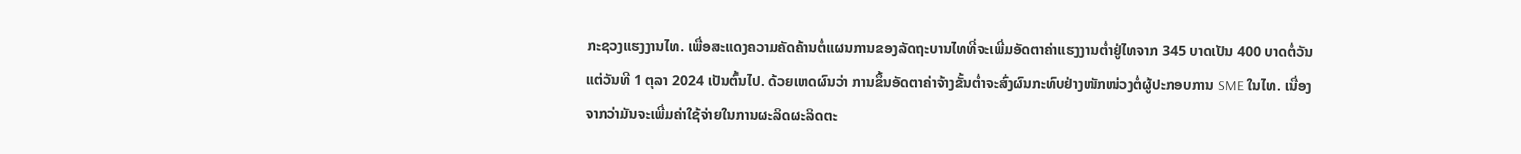ກະຊວງແຮງງານໄທ. ເພື່ອສະແດງຄວາມຄັດຄ້ານຕໍ່ແຜນການຂອງລັດຖະບານໄທທີ່ຈະເພີ່ມອັດຕາຄ່າແຮງງານຕ່ຳຢູ່ໄທຈາກ 345 ບາດເປັນ 400 ບາດຕໍ່ວັນແຕ່ວັນທີ 1 ຕຸລາ 2024 ເປັນຕົ້ນໄປ. ດ້ວຍເຫດຜົນວ່າ ການຂຶ້ນອັດຕາຄ່າຈ້າງຂັ້ນຕ່ຳຈະສົ່ງຜົນກະທົບຢ່າງໜັກໜ່ວງຕໍ່ຜູ້ປະກອບການ SME ໃນໄທ. ເນື່ອງຈາກວ່າມັນຈະເພີ່ມຄ່າໃຊ້ຈ່າຍໃນການຜະລິດຜະລິດຕະ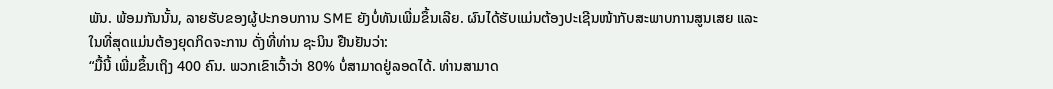ພັນ. ພ້ອມກັນນັ້ນ, ລາຍຮັບຂອງຜູ້ປະກອບການ SME ຍັງບໍ່ທັນເພີ່ມຂຶ້ນເລີຍ. ຜົນໄດ້ຮັບແມ່ນຕ້ອງປະເຊີນໜ້າກັບສະພາບການສູນເສຍ ແລະ ໃນທີ່ສຸດແມ່ນຕ້ອງຍຸດກິດຈະການ ດັ່ງທີ່ທ່ານ ຊະນິນ ຢືນຢັນວ່າ:
“ມື້ນີ້ ເພີ່ມຂຶ້ນເຖິງ 400 ຄົນ. ພວກເຂົາເວົ້າວ່າ 80% ບໍ່ສາມາດຢູ່ລອດໄດ້. ທ່ານສາມາດ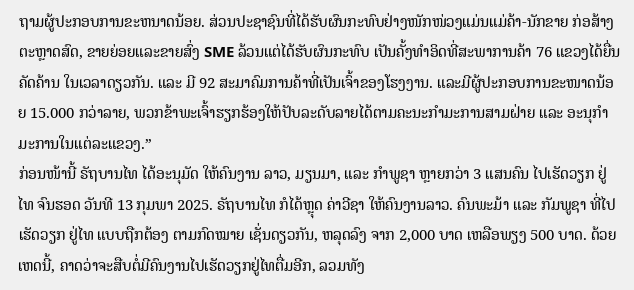ຖາມຜູ້ປະກອບການຂະຫນາດນ້ອຍ. ສ່ວນປະຊາຊົນທີ່ໄດ້ຮັບຜົນກະທົບຢ່າງໜັກໜ່ວງແມ່ນແມ່ຄ້າ-ນັກຂາຍ ກ່ອສ້າງ ຕະຫຼາດສົດ, ຂາຍຍ່ອຍແລະຂາຍສົ່ງ SME ລ້ວນແຕ່ໄດ້ຮັບຜົນກະທົບ ເປັນຄັ້ງທຳອິດທີ່ສະພາການຄ້າ 76 ແຂວງໄດ້ຍື່ນຄັດຄ້ານ ໃນເວລາດຽວກັນ. ແລະ ມີ 92 ສະມາຄົມການຄ້າທີ່ເປັນເຈົ້າຂອງໂຮງງານ. ແລະມີຜູ້ປະກອບການຂະໜາດນ້ອຍ 15.000 ກວ່າລາຍ, ພວກຂ້າພະເຈົ້າຮຽກຮ້ອງໃຫ້ປັບລະດັບລາຍໄດ້ຕາມຄະນະກຳມະການສາມຝ່າຍ ແລະ ອະນຸກຳມະການໃນແຕ່ລະແຂວງ.”
ກ່ອນໜ້ານີ້ ຣັຖບານໄທ ໄດ້ອະນຸມັດ ໃຫ້ຄົນງານ ລາວ, ມຽນມາ, ແລະ ກຳພູຊາ ຫຼາຍກວ່າ 3 ແສນຄົນ ໄປເຮັດວຽກ ຢູ່ໄທ ຈົນຮອດ ວັນທີ 13 ກຸມພາ 2025. ຣັຖບານໄທ ກໍໄດ້ຫຼຸດ ຄ່າວີຊາ ໃຫ້ຄົນງານລາວ. ຄົນພະມ້າ ແລະ ກັມພູຊາ ທີ່ໄປເຮັດວຽກ ຢູ່ໄທ ແບບຖືກຕ້ອງ ຕາມກົດໝາຍ ເຊັ່ນດຽວກັນ, ຫລຸດລົງ ຈາກ 2,000 ບາດ ເຫລືອພຽງ 500 ບາດ. ດ້ວຍເຫດນີ້, ຄາດວ່າຈະສືບຕໍ່ມີຄົນງານໄປເຮັດວຽກຢູ່ໄທຕື່ມອີກ, ລວມທັງ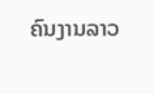ຄົນງານລາວ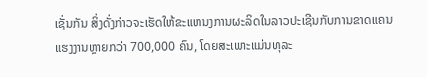ເຊັ່ນກັນ ສິ່ງດັ່ງກ່າວຈະເຮັດໃຫ້ຂະແຫນງການຜະລິດໃນລາວປະເຊີນກັບການຂາດແຄນແຮງງານຫຼາຍກວ່າ 700,000 ຄົນ, ໂດຍສະເພາະແມ່ນທຸລະ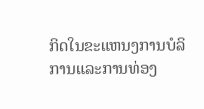ກິດໃນຂະແຫນງການບໍລິການແລະການທ່ອງ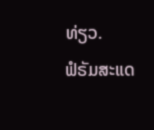ທ່ຽວ.
ຟໍຣັມສະແດ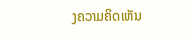ງຄວາມຄິດເຫັນ